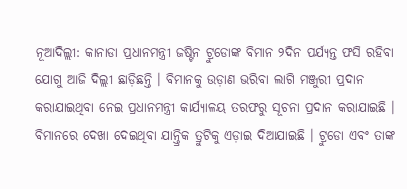ନୂଆଦିଲ୍ଲୀ: କାନାଡା ପ୍ରଧାନମନ୍ତ୍ରୀ ଜଷ୍ଟିନ ଟ୍ରୁଡୋଙ୍କ ବିମାନ ୨ଦିନ ପର୍ଯ୍ୟନ୍ତ ଫସି ରହିବା ଯୋଗୁ ଆଜି ଦିଲ୍ଲୀ ଛାଡ଼ିଛନ୍ତି । ବିମାନକୁ ଉଡ଼ାଣ ଭରିବା ଲାଗି ମଞ୍ଜୁରୀ ପ୍ରଦାନ କରାଯାଇଥିବା ନେଇ ପ୍ରଧାନମନ୍ତ୍ରୀ କାର୍ଯ୍ୟାଳୟ ତରଫରୁ ସୂଚନା ପ୍ରଦାନ କରାଯାଇଛି । ବିମାନରେ ଦେଖା ଦେଇଥିବା ଯାନ୍ତ୍ରିକ ତ୍ରୁଟିକୁ ଏଡ଼ାଇ ଦିଆଯାଇଛି । ଟ୍ରୁଡୋ ଏବଂ ତାଙ୍କ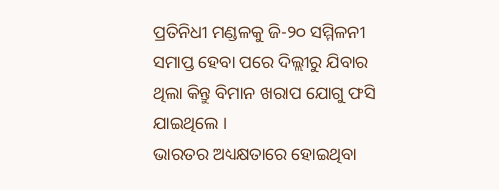ପ୍ରତିନିଧୀ ମଣ୍ଡଳକୁ ଜି-୨୦ ସମ୍ମିଳନୀ ସମାପ୍ତ ହେବା ପରେ ଦିଲ୍ଲୀରୁ ଯିବାର ଥିଲା କିନ୍ତୁ ବିମାନ ଖରାପ ଯୋଗୁ ଫସି ଯାଇଥିଲେ ।
ଭାରତର ଅଧ୍ୟକ୍ଷତାରେ ହୋଇଥିବା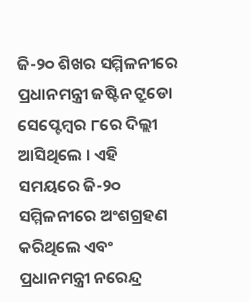ଜି-୨୦ ଶିଖର ସମ୍ମିଳନୀରେ ପ୍ରଧାନମନ୍ତ୍ରୀ ଜଷ୍ଟିନ ଟ୍ରୁଡୋ ସେପ୍ଟେମ୍ବର ୮ରେ ଦିଲ୍ଲୀ ଆସିଥିଲେ । ଏହି ସମୟରେ ଜି-୨୦ ସମ୍ମିଳନୀରେ ଅଂଶଗ୍ରହଣ କରିଥିଲେ ଏବଂ ପ୍ରଧାନମନ୍ତ୍ରୀ ନରେନ୍ଦ୍ର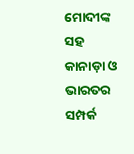ମୋଦୀଙ୍କ ସହ କାନାଡ଼ା ଓ ଭାରତର ସମ୍ପର୍କ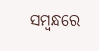ସମ୍ବନ୍ଧରେ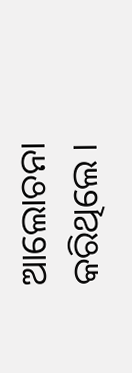ଆଲୋଚନା କରିଥିଲେ ।